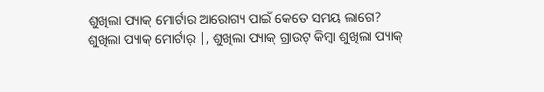ଶୁଖିଲା ପ୍ୟାକ୍ ମୋର୍ଟାର ଆରୋଗ୍ୟ ପାଇଁ କେତେ ସମୟ ଲାଗେ?
ଶୁଖିଲା ପ୍ୟାକ୍ ମୋର୍ଟାର୍ |, ଶୁଖିଲା ପ୍ୟାକ୍ ଗ୍ରାଉଟ୍ କିମ୍ବା ଶୁଖିଲା ପ୍ୟାକ୍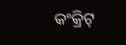କଂକ୍ରିଟ୍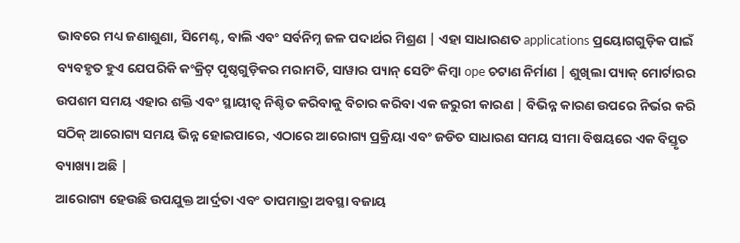ଭାବରେ ମଧ୍ୟ ଜଣାଶୁଣା, ସିମେଣ୍ଟ, ବାଲି ଏବଂ ସର୍ବନିମ୍ନ ଜଳ ପଦାର୍ଥର ମିଶ୍ରଣ | ଏହା ସାଧାରଣତ applications ପ୍ରୟୋଗଗୁଡ଼ିକ ପାଇଁ ବ୍ୟବହୃତ ହୁଏ ଯେପରିକି କଂକ୍ରିଟ୍ ପୃଷ୍ଠଗୁଡ଼ିକର ମରାମତି, ସାୱାର ପ୍ୟାନ୍ ସେଟିଂ କିମ୍ବା ope ଚଟାଣ ନିର୍ମାଣ | ଶୁଖିଲା ପ୍ୟାକ୍ ମୋର୍ଟାରର ଉପଶମ ସମୟ ଏହାର ଶକ୍ତି ଏବଂ ସ୍ଥାୟୀତ୍ୱ ନିଶ୍ଚିତ କରିବାକୁ ବିଚାର କରିବା ଏକ ଜରୁରୀ କାରଣ | ବିଭିନ୍ନ କାରଣ ଉପରେ ନିର୍ଭର କରି ସଠିକ୍ ଆରୋଗ୍ୟ ସମୟ ଭିନ୍ନ ହୋଇପାରେ, ଏଠାରେ ଆରୋଗ୍ୟ ପ୍ରକ୍ରିୟା ଏବଂ ଜଡିତ ସାଧାରଣ ସମୟ ସୀମା ବିଷୟରେ ଏକ ବିସ୍ତୃତ ବ୍ୟାଖ୍ୟା ଅଛି |
ଆରୋଗ୍ୟ ହେଉଛି ଉପଯୁକ୍ତ ଆର୍ଦ୍ରତା ଏବଂ ତାପମାତ୍ରା ଅବସ୍ଥା ବଜାୟ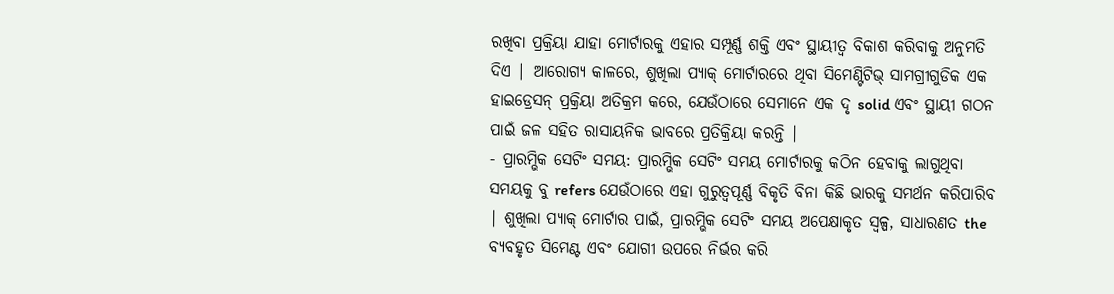ରଖିବା ପ୍ରକ୍ରିୟା ଯାହା ମୋର୍ଟାରକୁ ଏହାର ସମ୍ପୂର୍ଣ୍ଣ ଶକ୍ତି ଏବଂ ସ୍ଥାୟୀତ୍ୱ ବିକାଶ କରିବାକୁ ଅନୁମତି ଦିଏ | ଆରୋଗ୍ୟ କାଳରେ, ଶୁଖିଲା ପ୍ୟାକ୍ ମୋର୍ଟାରରେ ଥିବା ସିମେଣ୍ଟିଟିଭ୍ ସାମଗ୍ରୀଗୁଡିକ ଏକ ହାଇଡ୍ରେସନ୍ ପ୍ରକ୍ରିୟା ଅତିକ୍ରମ କରେ, ଯେଉଁଠାରେ ସେମାନେ ଏକ ଦୃ solid ଏବଂ ସ୍ଥାୟୀ ଗଠନ ପାଇଁ ଜଳ ସହିତ ରାସାୟନିକ ଭାବରେ ପ୍ରତିକ୍ରିୟା କରନ୍ତି |
- ପ୍ରାରମ୍ଭିକ ସେଟିଂ ସମୟ: ପ୍ରାରମ୍ଭିକ ସେଟିଂ ସମୟ ମୋର୍ଟାରକୁ କଠିନ ହେବାକୁ ଲାଗୁଥିବା ସମୟକୁ ବୁ refers ଯେଉଁଠାରେ ଏହା ଗୁରୁତ୍ୱପୂର୍ଣ୍ଣ ବିକୃତି ବିନା କିଛି ଭାରକୁ ସମର୍ଥନ କରିପାରିବ | ଶୁଖିଲା ପ୍ୟାକ୍ ମୋର୍ଟାର ପାଇଁ, ପ୍ରାରମ୍ଭିକ ସେଟିଂ ସମୟ ଅପେକ୍ଷାକୃତ ସ୍ୱଳ୍ପ, ସାଧାରଣତ the ବ୍ୟବହୃତ ସିମେଣ୍ଟ ଏବଂ ଯୋଗୀ ଉପରେ ନିର୍ଭର କରି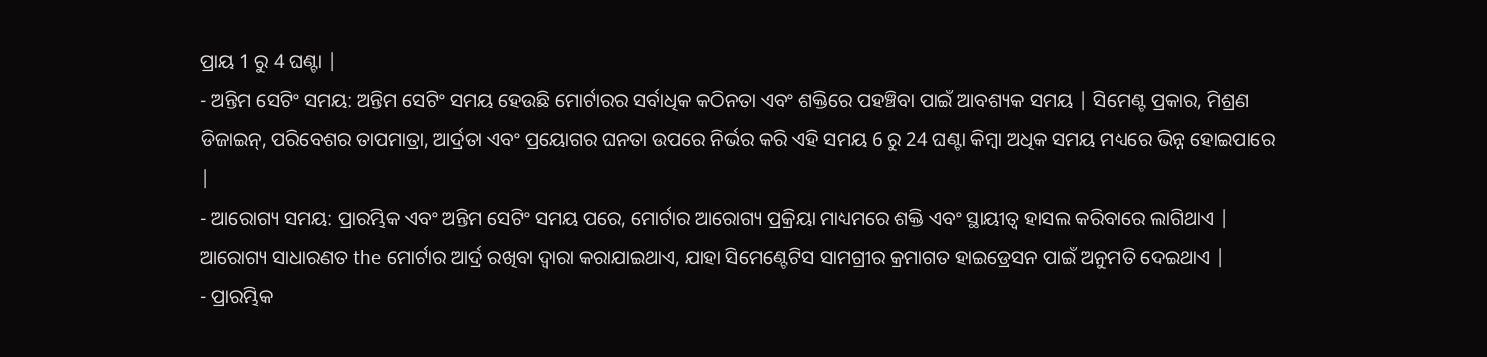ପ୍ରାୟ 1 ରୁ 4 ଘଣ୍ଟା |
- ଅନ୍ତିମ ସେଟିଂ ସମୟ: ଅନ୍ତିମ ସେଟିଂ ସମୟ ହେଉଛି ମୋର୍ଟାରର ସର୍ବାଧିକ କଠିନତା ଏବଂ ଶକ୍ତିରେ ପହଞ୍ଚିବା ପାଇଁ ଆବଶ୍ୟକ ସମୟ | ସିମେଣ୍ଟ ପ୍ରକାର, ମିଶ୍ରଣ ଡିଜାଇନ୍, ପରିବେଶର ତାପମାତ୍ରା, ଆର୍ଦ୍ରତା ଏବଂ ପ୍ରୟୋଗର ଘନତା ଉପରେ ନିର୍ଭର କରି ଏହି ସମୟ 6 ରୁ 24 ଘଣ୍ଟା କିମ୍ବା ଅଧିକ ସମୟ ମଧ୍ୟରେ ଭିନ୍ନ ହୋଇପାରେ |
- ଆରୋଗ୍ୟ ସମୟ: ପ୍ରାରମ୍ଭିକ ଏବଂ ଅନ୍ତିମ ସେଟିଂ ସମୟ ପରେ, ମୋର୍ଟାର ଆରୋଗ୍ୟ ପ୍ରକ୍ରିୟା ମାଧ୍ୟମରେ ଶକ୍ତି ଏବଂ ସ୍ଥାୟୀତ୍ୱ ହାସଲ କରିବାରେ ଲାଗିଥାଏ | ଆରୋଗ୍ୟ ସାଧାରଣତ the ମୋର୍ଟାର ଆର୍ଦ୍ର ରଖିବା ଦ୍ୱାରା କରାଯାଇଥାଏ, ଯାହା ସିମେଣ୍ଟେଟିସ ସାମଗ୍ରୀର କ୍ରମାଗତ ହାଇଡ୍ରେସନ ପାଇଁ ଅନୁମତି ଦେଇଥାଏ |
- ପ୍ରାରମ୍ଭିକ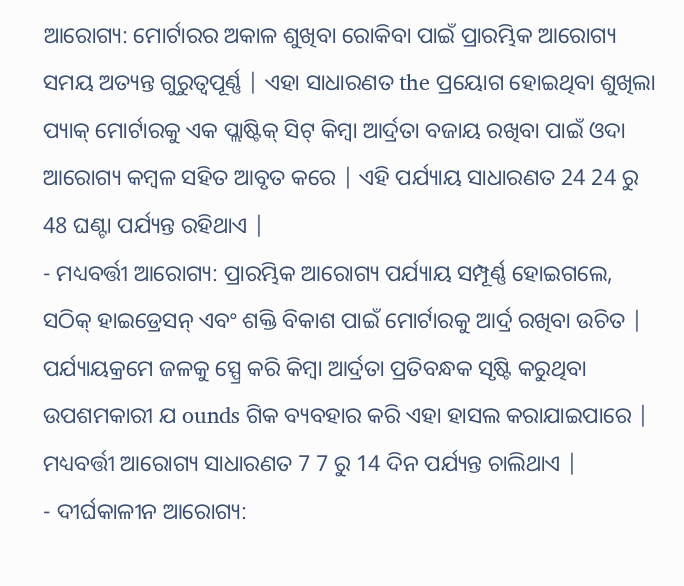ଆରୋଗ୍ୟ: ମୋର୍ଟାରର ଅକାଳ ଶୁଖିବା ରୋକିବା ପାଇଁ ପ୍ରାରମ୍ଭିକ ଆରୋଗ୍ୟ ସମୟ ଅତ୍ୟନ୍ତ ଗୁରୁତ୍ୱପୂର୍ଣ୍ଣ | ଏହା ସାଧାରଣତ the ପ୍ରୟୋଗ ହୋଇଥିବା ଶୁଖିଲା ପ୍ୟାକ୍ ମୋର୍ଟାରକୁ ଏକ ପ୍ଲାଷ୍ଟିକ୍ ସିଟ୍ କିମ୍ବା ଆର୍ଦ୍ରତା ବଜାୟ ରଖିବା ପାଇଁ ଓଦା ଆରୋଗ୍ୟ କମ୍ବଳ ସହିତ ଆବୃତ କରେ | ଏହି ପର୍ଯ୍ୟାୟ ସାଧାରଣତ 24 24 ରୁ 48 ଘଣ୍ଟା ପର୍ଯ୍ୟନ୍ତ ରହିଥାଏ |
- ମଧ୍ୟବର୍ତ୍ତୀ ଆରୋଗ୍ୟ: ପ୍ରାରମ୍ଭିକ ଆରୋଗ୍ୟ ପର୍ଯ୍ୟାୟ ସମ୍ପୂର୍ଣ୍ଣ ହୋଇଗଲେ, ସଠିକ୍ ହାଇଡ୍ରେସନ୍ ଏବଂ ଶକ୍ତି ବିକାଶ ପାଇଁ ମୋର୍ଟାରକୁ ଆର୍ଦ୍ର ରଖିବା ଉଚିତ | ପର୍ଯ୍ୟାୟକ୍ରମେ ଜଳକୁ ସ୍ପ୍ରେ କରି କିମ୍ବା ଆର୍ଦ୍ରତା ପ୍ରତିବନ୍ଧକ ସୃଷ୍ଟି କରୁଥିବା ଉପଶମକାରୀ ଯ ounds ଗିକ ବ୍ୟବହାର କରି ଏହା ହାସଲ କରାଯାଇପାରେ | ମଧ୍ୟବର୍ତ୍ତୀ ଆରୋଗ୍ୟ ସାଧାରଣତ 7 7 ରୁ 14 ଦିନ ପର୍ଯ୍ୟନ୍ତ ଚାଲିଥାଏ |
- ଦୀର୍ଘକାଳୀନ ଆରୋଗ୍ୟ: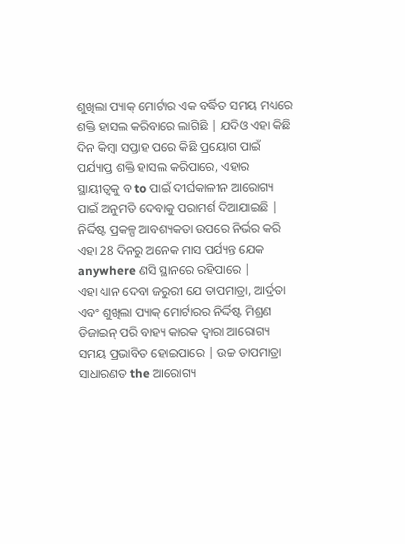ଶୁଖିଲା ପ୍ୟାକ୍ ମୋର୍ଟାର ଏକ ବର୍ଦ୍ଧିତ ସମୟ ମଧ୍ୟରେ ଶକ୍ତି ହାସଲ କରିବାରେ ଲାଗିଛି | ଯଦିଓ ଏହା କିଛି ଦିନ କିମ୍ବା ସପ୍ତାହ ପରେ କିଛି ପ୍ରୟୋଗ ପାଇଁ ପର୍ଯ୍ୟାପ୍ତ ଶକ୍ତି ହାସଲ କରିପାରେ, ଏହାର ସ୍ଥାୟୀତ୍ୱକୁ ବ to ପାଇଁ ଦୀର୍ଘକାଳୀନ ଆରୋଗ୍ୟ ପାଇଁ ଅନୁମତି ଦେବାକୁ ପରାମର୍ଶ ଦିଆଯାଇଛି | ନିର୍ଦ୍ଦିଷ୍ଟ ପ୍ରକଳ୍ପ ଆବଶ୍ୟକତା ଉପରେ ନିର୍ଭର କରି ଏହା 28 ଦିନରୁ ଅନେକ ମାସ ପର୍ଯ୍ୟନ୍ତ ଯେକ anywhere ଣସି ସ୍ଥାନରେ ରହିପାରେ |
ଏହା ଧ୍ୟାନ ଦେବା ଜରୁରୀ ଯେ ତାପମାତ୍ରା, ଆର୍ଦ୍ରତା ଏବଂ ଶୁଖିଲା ପ୍ୟାକ୍ ମୋର୍ଟାରର ନିର୍ଦ୍ଦିଷ୍ଟ ମିଶ୍ରଣ ଡିଜାଇନ୍ ପରି ବାହ୍ୟ କାରକ ଦ୍ୱାରା ଆରୋଗ୍ୟ ସମୟ ପ୍ରଭାବିତ ହୋଇପାରେ | ଉଚ୍ଚ ତାପମାତ୍ରା ସାଧାରଣତ the ଆରୋଗ୍ୟ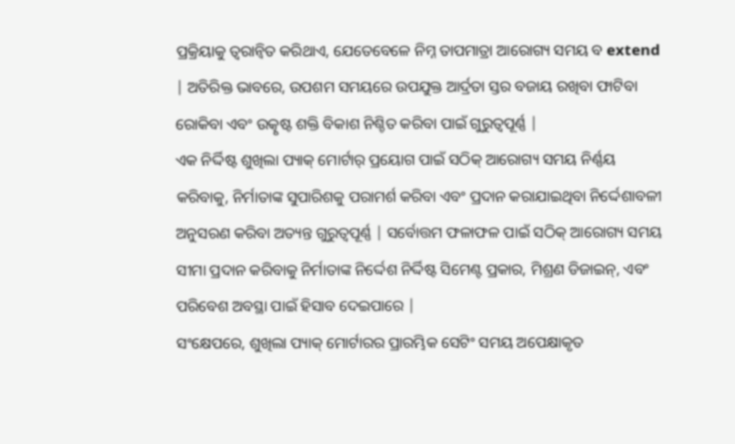ପ୍ରକ୍ରିୟାକୁ ତ୍ୱରାନ୍ୱିତ କରିଥାଏ, ଯେତେବେଳେ ନିମ୍ନ ତାପମାତ୍ରା ଆରୋଗ୍ୟ ସମୟ ବ extend | ଅତିରିକ୍ତ ଭାବରେ, ଉପଶମ ସମୟରେ ଉପଯୁକ୍ତ ଆର୍ଦ୍ରତା ସ୍ତର ବଜାୟ ରଖିବା ଫାଟିବା ରୋକିବା ଏବଂ ଉତ୍କୃଷ୍ଟ ଶକ୍ତି ବିକାଶ ନିଶ୍ଚିତ କରିବା ପାଇଁ ଗୁରୁତ୍ୱପୂର୍ଣ୍ଣ |
ଏକ ନିର୍ଦ୍ଦିଷ୍ଟ ଶୁଖିଲା ପ୍ୟାକ୍ ମୋର୍ଟାର୍ ପ୍ରୟୋଗ ପାଇଁ ସଠିକ୍ ଆରୋଗ୍ୟ ସମୟ ନିର୍ଣ୍ଣୟ କରିବାକୁ, ନିର୍ମାତାଙ୍କ ସୁପାରିଶକୁ ପରାମର୍ଶ କରିବା ଏବଂ ପ୍ରଦାନ କରାଯାଇଥିବା ନିର୍ଦ୍ଦେଶାବଳୀ ଅନୁସରଣ କରିବା ଅତ୍ୟନ୍ତ ଗୁରୁତ୍ୱପୂର୍ଣ୍ଣ | ସର୍ବୋତ୍ତମ ଫଳାଫଳ ପାଇଁ ସଠିକ୍ ଆରୋଗ୍ୟ ସମୟ ସୀମା ପ୍ରଦାନ କରିବାକୁ ନିର୍ମାତାଙ୍କ ନିର୍ଦ୍ଦେଶ ନିର୍ଦ୍ଦିଷ୍ଟ ସିମେଣ୍ଟ ପ୍ରକାର, ମିଶ୍ରଣ ଡିଜାଇନ୍, ଏବଂ ପରିବେଶ ଅବସ୍ଥା ପାଇଁ ହିସାବ ଦେଇପାରେ |
ସଂକ୍ଷେପରେ, ଶୁଖିଲା ପ୍ୟାକ୍ ମୋର୍ଟାରର ପ୍ରାରମ୍ଭିକ ସେଟିଂ ସମୟ ଅପେକ୍ଷାକୃତ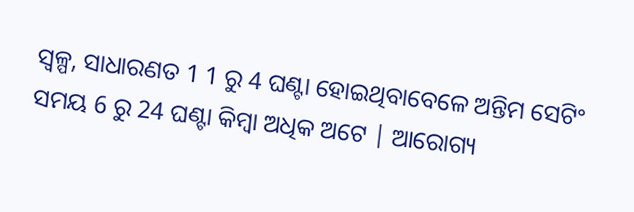ସ୍ୱଳ୍ପ, ସାଧାରଣତ 1 1 ରୁ 4 ଘଣ୍ଟା ହୋଇଥିବାବେଳେ ଅନ୍ତିମ ସେଟିଂ ସମୟ 6 ରୁ 24 ଘଣ୍ଟା କିମ୍ବା ଅଧିକ ଅଟେ | ଆରୋଗ୍ୟ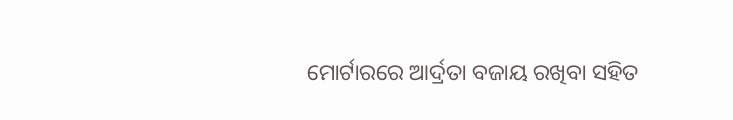ମୋର୍ଟାରରେ ଆର୍ଦ୍ରତା ବଜାୟ ରଖିବା ସହିତ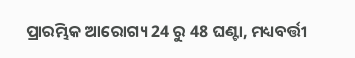ପ୍ରାରମ୍ଭିକ ଆରୋଗ୍ୟ 24 ରୁ 48 ଘଣ୍ଟା, ମଧ୍ୟବର୍ତ୍ତୀ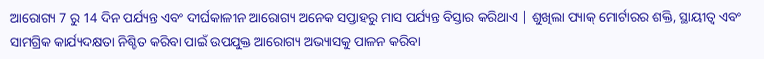ଆରୋଗ୍ୟ 7 ରୁ 14 ଦିନ ପର୍ଯ୍ୟନ୍ତ ଏବଂ ଦୀର୍ଘକାଳୀନ ଆରୋଗ୍ୟ ଅନେକ ସପ୍ତାହରୁ ମାସ ପର୍ଯ୍ୟନ୍ତ ବିସ୍ତାର କରିଥାଏ | ଶୁଖିଲା ପ୍ୟାକ୍ ମୋର୍ଟାରର ଶକ୍ତି, ସ୍ଥାୟୀତ୍ୱ ଏବଂ ସାମଗ୍ରିକ କାର୍ଯ୍ୟଦକ୍ଷତା ନିଶ୍ଚିତ କରିବା ପାଇଁ ଉପଯୁକ୍ତ ଆରୋଗ୍ୟ ଅଭ୍ୟାସକୁ ପାଳନ କରିବା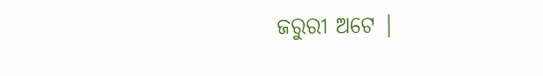ଜରୁରୀ ଅଟେ |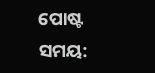ପୋଷ୍ଟ ସମୟ: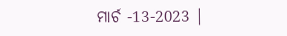ମାର୍ଚ -13-2023 |